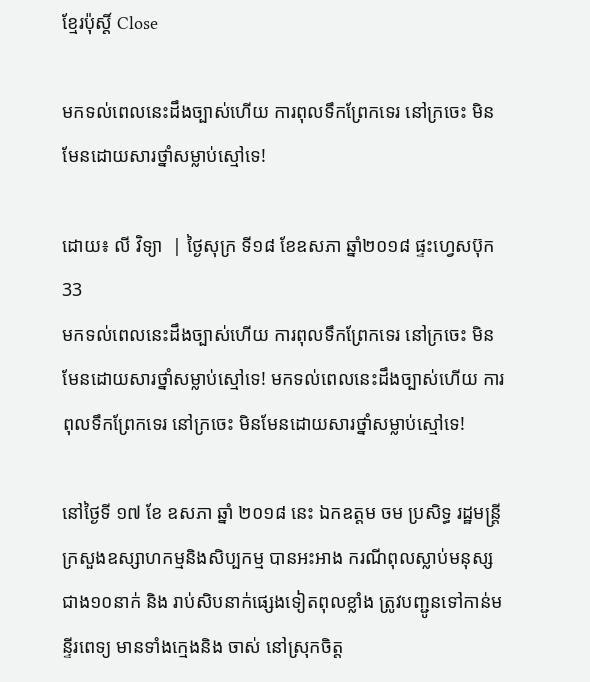ខ្មែរប៉ុស្ដិ៍ Close

មកទល់ពេលនេះដឹងច្បាស់ហើយ ការពុលទឹកព្រែកទេរ នៅក្រចេះ មិនមែនដោយសារថ្នាំសម្លាប់ស្មៅទេ!

ដោយ៖ លី វិទ្យា  | ថ្ងៃសុក្រ ទី១៨ ខែឧសភា ឆ្នាំ២០១៨ ផ្ទះហ្វេសប៊ុក 33
មកទល់ពេលនេះដឹងច្បាស់ហើយ ការពុលទឹកព្រែកទេរ នៅក្រចេះ មិនមែនដោយសារថ្នាំសម្លាប់ស្មៅទេ! មកទល់ពេលនេះដឹងច្បាស់ហើយ ការពុលទឹកព្រែកទេរ នៅក្រចេះ មិនមែនដោយសារថ្នាំសម្លាប់ស្មៅទេ!

នៅថ្ងៃទី ១៧ ខែ ឧសភា ឆ្នាំ ២០១៨ នេះ ឯកឧត្តម ចម ប្រសិទ្ធ រដ្ឋមន្ត្រីក្រសួងឧស្សាហកម្មនិងសិប្បកម្ម បានអះអាង ករណីពុលស្លាប់មនុស្សជាង១០នាក់ និង រាប់សិបនាក់ផ្សេងទៀតពុលខ្លាំង ត្រូវបញ្ជូនទៅកាន់មន្ទីរពេទ្យ មានទាំងក្មេងនិង ចាស់ នៅស្រុកចិត្ត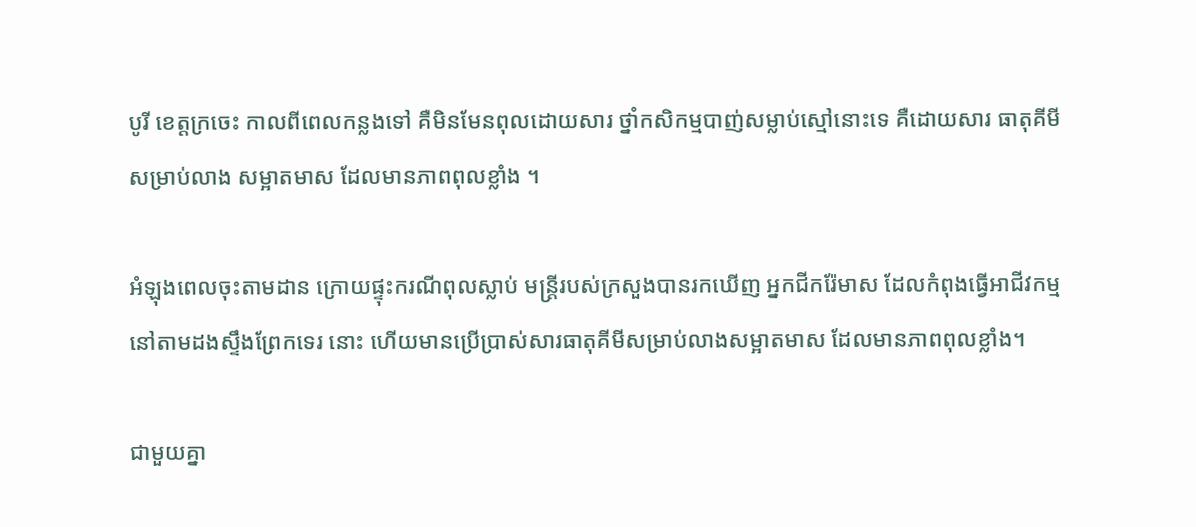បូរី ខេត្តក្រចេះ កាលពីពេលកន្លងទៅ គឺមិនមែនពុលដោយសារ ថ្នាំកសិកម្មបាញ់សម្លាប់ស្មៅនោះទេ គឺដោយសារ ធាតុគីមីសម្រាប់លាង សម្អាតមាស ដែលមានភាពពុលខ្លាំង ។

អំឡុងពេលចុះតាមដាន ក្រោយផ្ទុះករណីពុលស្លាប់ មន្ត្រីរបស់ក្រសួងបានរកឃើញ អ្នកជីករ៉ែមាស ដែលកំពុងធ្វើអាជីវកម្ម នៅតាមដងស្ទឹងព្រែកទេរ នោះ ហើយមានប្រើប្រាស់សារធាតុគីមីសម្រាប់លាងសម្អាតមាស ដែលមានភាពពុលខ្លាំង។

ជាមួយគ្នា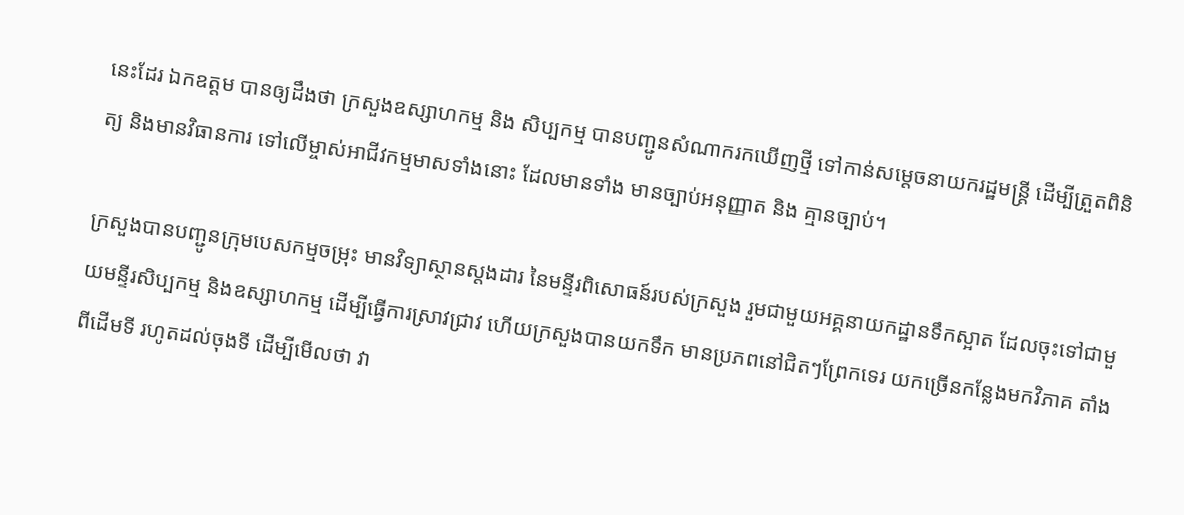នេះដែរ ឯកឧត្តម បានឲ្យដឹងថា ក្រសួងឧស្សាហកម្ម និង សិប្បកម្ម បានបញ្ជូនសំណាករកឃើញថ្មី ទៅកាន់សម្តេចនាយករដ្ឋមន្ត្រី ដើម្បីត្រួតពិនិត្យ និងមានវិធានការ ទៅលើម្ចាស់អាជីវកម្មមាសទាំងនោះ ដែលមានទាំង មានច្បាប់អនុញ្ញាត និង គ្មានច្បាប់។

ក្រសួងបានបញ្ជូនក្រុមបេសកម្មចម្រុះ មានវិទ្យាស្ថានស្តងដារ នៃមន្ទីរពិសោធន៍របស់ក្រសួង រួមជាមួយអគ្គនាយកដ្ឋានទឹកស្អាត ដែលចុះទៅជាមួយមន្ទីរសិប្បកម្ម និងឧស្សាហកម្ម ដើម្បីធ្វើការស្រាវជ្រាវ ហើយក្រសួងបានយកទឹក មានប្រភពនៅជិតៗព្រែកទេរ យកច្រើនកន្លែងមកវិភាគ តាំងពីដើមទី រហូតដល់ចុងទី ដើម្បីមើលថា វា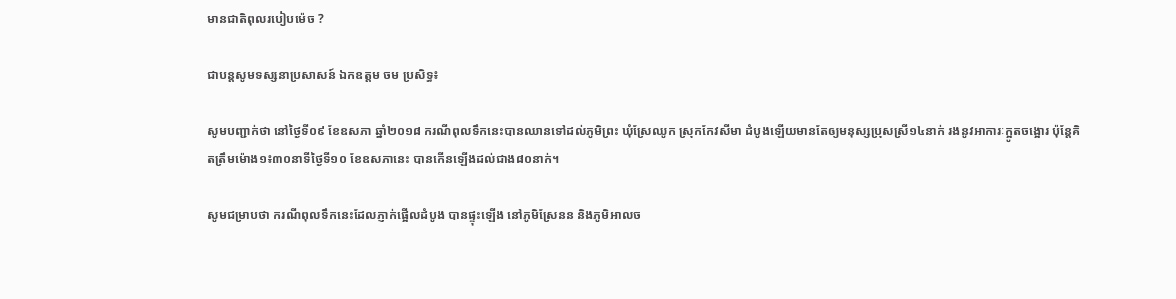មានជាតិពុលរបៀបម៉េច ?

ជាបន្តសូមទស្សនាប្រសាសន៍ ឯកឧត្តម ចម ប្រសិទ្ធ៖

សូមបញ្ជាក់ថា នៅថ្ងៃទី០៩ ខែឧសភា ឆ្នាំ២០១៨ ករណីពុលទឹកនេះបានឈានទៅដល់ភូមិព្រះ ឃុំស្រែឈូក ស្រុកកែវសីមា ដំបូងឡើយមានតែឲ្យមនុស្សប្រុសស្រី១៤នាក់ រងនូវអាការៈក្អូតចង្អោរ ប៉ុន្តែគិតត្រឹមម៉ោង១៖៣០នាទីថ្ងៃទី១០ ខែឧសភានេះ បានកើនឡើងដល់ជាង៨០នាក់។

សូមជម្រាបថា ករណីពុលទឹកនេះដែលភ្ញាក់ផ្អើលដំបូង បានផ្ទុះឡើង នៅភូមិស្រែនន និងភូមិអាលច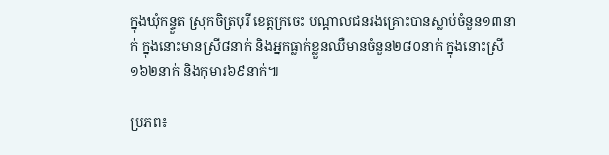ក្នុងឃុំកន្ទួត ស្រុកចិត្របុរី ខេត្តក្រចេះ បណ្ដាលជនរងគ្រោះបានស្លាប់ចំនួន១៣នាក់ ក្នុងនោះមានស្រី៨នាក់ និងអ្នកធ្លាក់ខ្លួនឈឺមានចំនួន២៨០នាក់ ក្នុងនោះស្រី១៦២នាក់ និងកុមារ៦៩នាក់៕

ប្រភព៖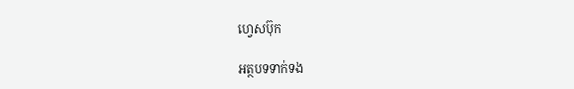ហ្វេសប៊ុក

អត្ថបទទាក់ទង